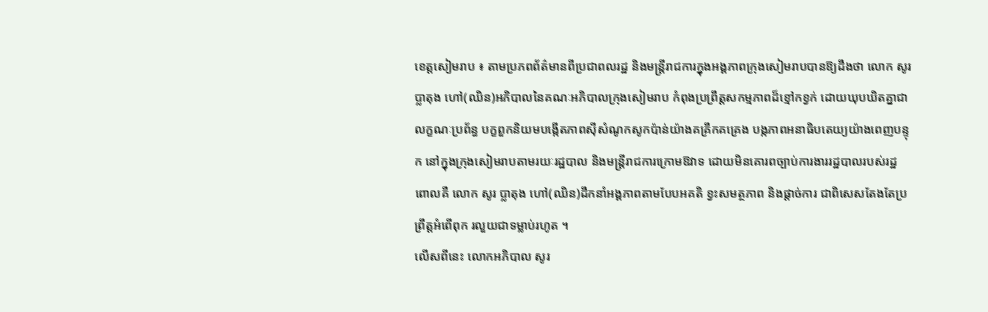ខេត្តសៀមរាប ៖ តាមប្រភពព័ត៌មានពីប្រជាពលរដ្ឋ និងមន្ត្រីរាជការក្នុងអង្គភាពក្រុងសៀមរាបបានឱ្យដឹងថា លោក សូរ ប្លាតុង ហៅ(ឈិន)អភិបាលនៃគណៈអភិបាលក្រុងសៀមរាប កំពុងប្រព្រឹត្តសកម្មភាពដ៏ខ្មៅកខ្វក់ ដោយឃុបឃិតគ្នាជា លក្ខណៈប្រព័ន្ធ បក្ខពួកនិយមបង្កើតភាពស៊ីសំណូកសូកប៉ាន់យ៉ាងគគ្រឹកគគ្រេង បង្កភាពអនាធិបតេយ្យយ៉ាងពេញបន្ទុក នៅក្នុងក្រុងសៀមរាបតាមរយៈរដ្ឋបាល និងមន្ត្រីរាជការក្រោមឱវាទ ដោយមិនគោរពច្បាប់ការងាររដ្ឋបាលរបស់រដ្ឋ ពោលគឺ លោក សូរ ប្លាតុង ហៅ(ឈិន)ដឹកនាំអង្គភាពតាមបែបអគតិ ខ្វះសមត្ថភាព និងផ្តាច់ការ ជាពិសេសតែងតែប្រព្រឹត្តអំពើពុក រលួយជាទម្លាប់រហូត ។
លើសពីនេះ លោកអភិបាល សូរ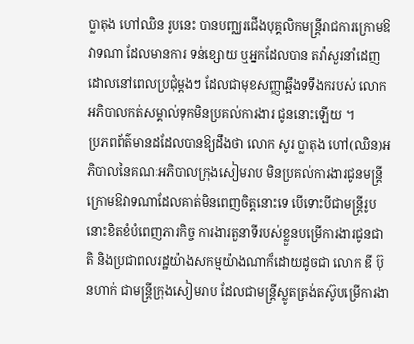ប្លាតុង ហៅឈិន រូបនេះ បានបញ្ឈរជើងបុគ្គលិកមន្ត្រីរាជការក្រោមឱវាទណា ដែលមានការ ទន់ខ្សោយ ឬអ្នកដែលបាន តវ៉ាសួរនាំដេញដោលនៅពេលប្រជុំម្តងៗ ដែលជាមុខសញ្ញាឆ្អឹងទទឹងករបស់ លោកអភិបាលកត់សម្គាល់ទុកមិនប្រគល់ការងារ ជូននោះឡើយ ។
ប្រភពព័ត៌មានដដែលបានឱ្យដឹងថា លោក សូរ ប្លាតុង ហៅ(ឈិន)អភិបាលនៃគណៈអភិបាលក្រុងសៀមរាប មិនប្រគល់ការងារជូនមន្ត្រីក្រោមឱវាទណាដែលគាត់មិនពេញចិត្តនោះទេ បើទោះបីជាមន្ត្រីរូបនោះខិតខំបំពេញភារកិច្ច ការងារតួនាទីរបស់ខ្លួនបម្រើការងារជូនជាតិ និងប្រជាពលរដ្ឋយ៉ាងសកម្មយ៉ាងណាក៏ដោយដូចជា លោក ឌី ប៊ុនហាក់ ជាមន្ត្រីក្រុងសៀមរាប ដែលជាមន្ត្រីស្លូតត្រង់តស៊ូបម្រើការងា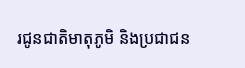រជូនជាតិមាតុភូមិ និងប្រជាជន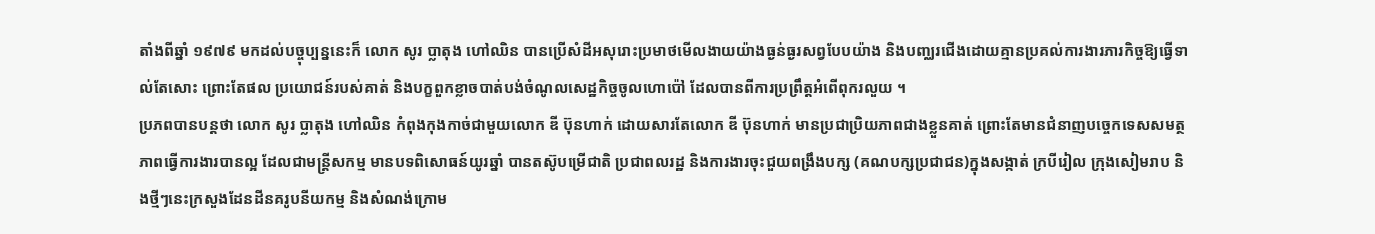តាំងពីឆ្នាំ ១៩៧៩ មកដល់បច្ចុប្បន្ននេះក៏ លោក សូរ ប្លាតុង ហៅឈិន បានប្រើសំដីអសុរោះប្រមាថមើលងាយយ៉ាងធ្ងន់ធ្ងរសព្វបែបយ៉ាង និងបញ្ឈរជើងដោយគ្មានប្រគល់ការងារភារកិច្ចឱ្យធ្វើទាល់តែសោះ ព្រោះតែផល ប្រយោជន៍របស់គាត់ និងបក្ខពួកខ្លាចបាត់បង់ចំណូលសេដ្ឋកិច្ចចូលហោប៉ៅ ដែលបានពីការប្រព្រឹត្តអំពើពុករលួយ ។
ប្រភពបានបន្តថា លោក សូរ ប្លាតុង ហៅឈិន កំពុងកុងកាច់ជាមួយលោក ឌី ប៊ុនហាក់ ដោយសារតែលោក ឌី ប៊ុនហាក់ មានប្រជាប្រិយភាពជាងខ្លួនគាត់ ព្រោះតែមានជំនាញបច្ចេកទេសសមត្ថភាពធ្វើការងារបានល្អ ដែលជាមន្ត្រីសកម្ម មានបទពិសោធន៍យូរឆ្នាំ បានតស៊ូបម្រើជាតិ ប្រជាពលរដ្ឋ និងការងារចុះជួយពង្រឹងបក្ស (គណបក្សប្រជាជន)ក្នុងសង្កាត់ ក្របីរៀល ក្រុងសៀមរាប និងថ្មីៗនេះក្រសួងដែនដីនគរូបនីយកម្ម និងសំណង់ក្រោម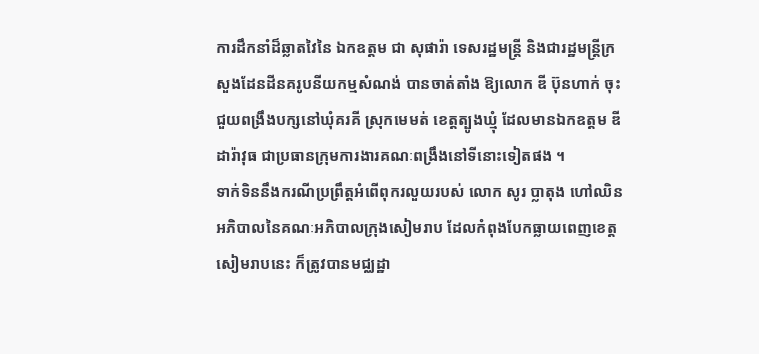ការដឹកនាំដ៏ឆ្លាតវៃនៃ ឯកឧត្តម ជា សុផារ៉ា ទេសរដ្ឋមន្ត្រី និងជារដ្ឋមន្ត្រីក្រសួងដែនដីនគរូបនីយកម្មសំណង់ បានចាត់តាំង ឱ្យលោក ឌី ប៊ុនហាក់ ចុះជួយពង្រឹងបក្សនៅឃុំគរគី ស្រុកមេមត់ ខេត្តត្បូងឃ្មុំ ដែលមានឯកឧត្តម ឌី ដារ៉ាវុធ ជាប្រធានក្រុមការងារគណៈពង្រឹងនៅទីនោះទៀតផង ។
ទាក់ទិននឹងករណីប្រព្រឹត្តអំពើពុករលួយរបស់ លោក សូរ ប្លាតុង ហៅឈិន អភិបាលនៃគណៈអភិបាលក្រុងសៀមរាប ដែលកំពុងបែកធ្លាយពេញខេត្តសៀមរាបនេះ ក៏ត្រូវបានមជ្ឈដ្ឋា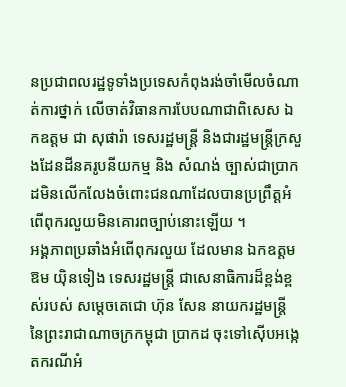នប្រជាពលរដ្ឋទូទាំងប្រទេសកំពុងរង់ចាំមើលចំណាត់ការថ្នាក់ លើចាត់វិធានការបែបណាជាពិសេស ឯកឧត្តម ជា សុផារ៉ា ទេសរដ្ឋមន្ត្រី និងជារដ្ឋមន្ត្រីក្រសួងដែនដីនគរូបនីយកម្ម និង សំណង់ ច្បាស់ជាប្រាកដមិនលើកលែងចំពោះជនណាដែលបានប្រព្រឹត្តអំពើពុករលួយមិនគោរពច្បាប់នោះឡើយ ។
អង្គភាពប្រឆាំងអំពើពុករលួយ ដែលមាន ឯកឧត្តម ឱម យ៉ិនទៀង ទេសរដ្ឋមន្ត្រី ជាសេនាធិការដ៏ខ្ពង់ខ្ពស់របស់ សម្តេចតេជោ ហ៊ុន សែន នាយករដ្ឋមន្ត្រី នៃព្រះរាជាណាចក្រកម្ពុជា ប្រាកដ ចុះទៅស៊ើបអង្កេតករណីអំ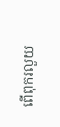ពើពុករលួយ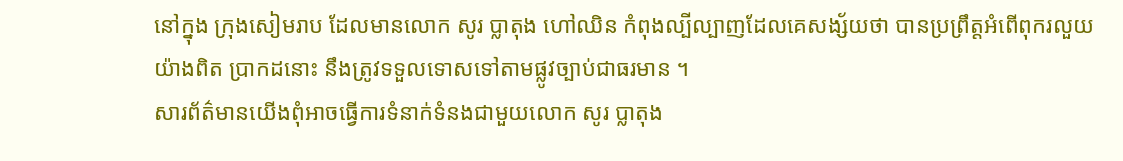នៅក្នុង ក្រុងសៀមរាប ដែលមានលោក សូរ ប្លាតុង ហៅឈិន កំពុងល្បីល្បាញដែលគេសង្ស័យថា បានប្រព្រឹត្តអំពើពុករលួយយ៉ាងពិត ប្រាកដនោះ នឹងត្រូវទទួលទោសទៅតាមផ្លូវច្បាប់ជាធរមាន ។
សារព័ត៌មានយើងពុំអាចធ្វើការទំនាក់ទំនងជាមួយលោក សូរ ប្លាតុង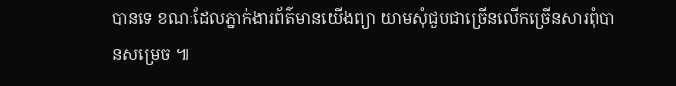បានទេ ខណៈដែលភ្នាក់ងារព័ត៌មានយើងព្យា យាមសុំជួបជាច្រើនលើកច្រើនសារពុំបានសម្រេច ៕